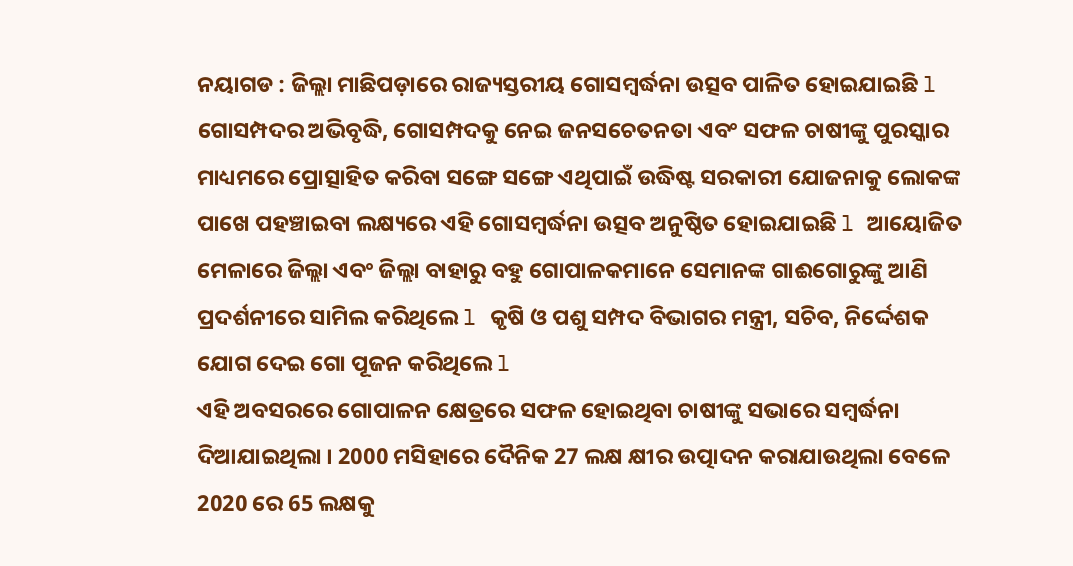ନୟାଗଡ : ଜିଲ୍ଲା ମାଛିପଡ଼ାରେ ରାଜ୍ୟସ୍ତରୀୟ ଗୋସମ୍ବର୍ଦ୍ଧନା ଉତ୍ସବ ପାଳିତ ହୋଇଯାଇଛି l ଗୋସମ୍ପଦର ଅଭିବୃଦ୍ଧି, ଗୋସମ୍ପଦକୁ ନେଇ ଜନସଚେତନତା ଏବଂ ସଫଳ ଚାଷୀଙ୍କୁ ପୁରସ୍କାର ମାଧ୍ୟମରେ ପ୍ରୋତ୍ସାହିତ କରିବା ସଙ୍ଗେ ସଙ୍ଗେ ଏଥିପାଇଁ ଉଦ୍ଧିଷ୍ଟ ସରକାରୀ ଯୋଜନାକୁ ଲୋକଙ୍କ ପାଖେ ପହଞ୍ଚାଇବା ଲକ୍ଷ୍ୟରେ ଏହି ଗୋସମ୍ବର୍ଦ୍ଧନା ଉତ୍ସବ ଅନୁଷ୍ଠିତ ହୋଇଯାଇଛି l ଆୟୋଜିତ ମେଳାରେ ଜିଲ୍ଲା ଏବଂ ଜିଲ୍ଲା ବାହାରୁ ବହୁ ଗୋପାଳକମାନେ ସେମାନଙ୍କ ଗାଈଗୋରୁଙ୍କୁ ଆଣି ପ୍ରଦର୍ଶନୀରେ ସାମିଲ କରିଥିଲେ l କୃଷି ଓ ପଶୁ ସମ୍ପଦ ବିଭାଗର ମନ୍ତ୍ରୀ, ସଚିବ, ନିର୍ଦ୍ଦେଶକ ଯୋଗ ଦେଇ ଗୋ ପୂଜନ କରିଥିଲେ l
ଏହି ଅବସରରେ ଗୋପାଳନ କ୍ଷେତ୍ରରେ ସଫଳ ହୋଇଥିବା ଚାଷୀଙ୍କୁ ସଭାରେ ସମ୍ବର୍ଦ୍ଧନା ଦିଆଯାଇଥିଲା । 2000 ମସିହାରେ ଦୈନିକ 27 ଲକ୍ଷ କ୍ଷୀର ଉତ୍ପାଦନ କରାଯାଉଥିଲା ବେଳେ 2020 ରେ 65 ଲକ୍ଷକୁ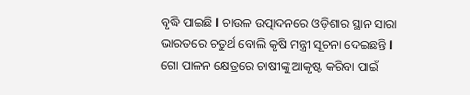ବୃଦ୍ଧି ପାଇଛି l ଚାଉଳ ଉତ୍ପାଦନରେ ଓଡ଼ିଶାର ସ୍ଥାନ ସାରା ଭାରତରେ ଚତୁର୍ଥ ବୋଲି କୃଷି ମନ୍ତ୍ରୀ ସୂଚନା ଦେଇଛନ୍ତି l ଗୋ ପାଳନ କ୍ଷେତ୍ରରେ ଚାଷୀଙ୍କୁ ଆକୃଷ୍ଟ କରିବା ପାଇଁ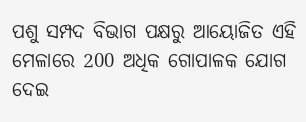ପଶୁ ସମ୍ପଦ ବିଭାଗ ପକ୍ଷରୁ ଆୟୋଜିତ ଏହି ମେଳାରେ 200 ଅଧିକ ଗୋପାଳକ ଯୋଗ ଦେଇ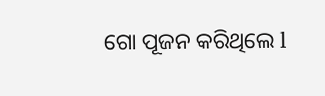ଗୋ ପୂଜନ କରିଥିଲେ l